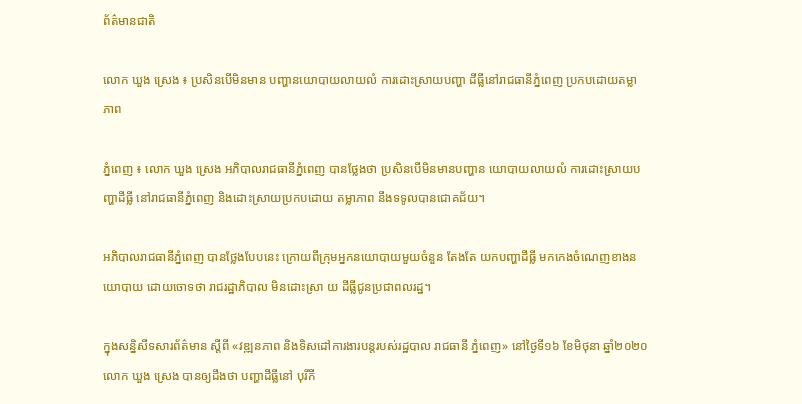ព័ត៌មានជាតិ

លោក ឃួង ស្រេង ៖ ប្រសិនបើមិនមាន បញ្ហានយោបាយលាយលំ ការដោះស្រាយបញ្ហា ដីធ្លីនៅរាជធានីភ្នំពេញ ប្រកបដោយតម្លាភាព

ភ្នំពេញ ៖ លោក ឃួង ស្រេង អភិបាលរាជធានីភ្នំពេញ បានថ្លែងថា ប្រសិនបើមិនមានបញ្ហាន យោបាយលាយលំ ការដោះស្រាយបញ្ហាដីធ្លី នៅរាជធានីភ្នំពេញ និងដោះស្រាយប្រកបដោយ តម្លាភាព នឹងទទូលបានជោគជ័យ។

អភិបាលរាជធានីភ្នំពេញ បានថ្លែងបែបនេះ ក្រោយពីក្រុមអ្នកនយោបាយមួយចំនួន តែងតែ យកបញ្ហាដីធ្លី មកកេងចំណេញខាងនយោបាយ ដោយចោទថា រាជរដ្ឋាភិបាល មិនដោះស្រា យ ដីធ្លីជូនប្រជាពលរដ្ឋ។

ក្នុងសន្និសីទសារព័ត៌មាន ស្ដីពី «វឌ្ឍនភាព និងទិសដៅការងារបន្ដរបស់រដ្ឋបាល រាជធានី ភ្នំពេញ» នៅថ្ងៃទី១៦ ខែមិថុនា ឆ្នាំ២០២០ លោក ឃួង ស្រេង បានឲ្យដឹងថា បញ្ហាដីធ្លីនៅ បុរីកី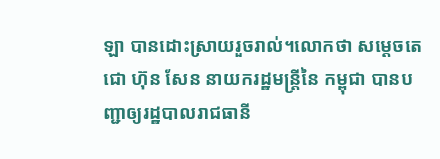ឡា បានដោះស្រាយរួចរាល់។លោកថា សម្ដេចតេជោ ហ៊ុន សែន នាយករដ្ឋមន្ដ្រីនៃ កម្ពុជា បានបញ្ជាឲ្យរដ្ឋបាលរាជធានី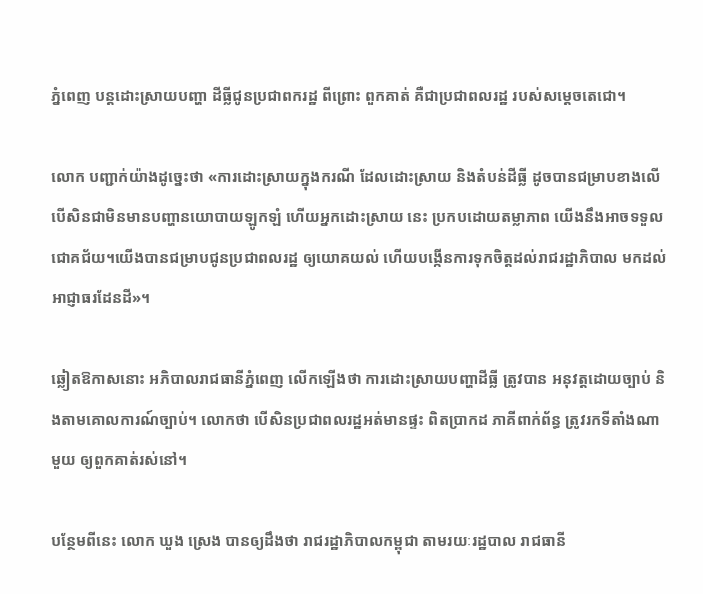ភ្នំពេញ បន្ដដោះស្រាយបញ្ហា ដីធ្លីជូនប្រជាពករដ្ឋ ពីព្រោះ ពួកគាត់ គឺជាប្រជាពលរដ្ឋ របស់សម្ដេចតេជោ។

លោក បញ្ជាក់យ៉ាងដូច្នេះថា «ការដោះស្រាយក្នុងករណី ដែលដោះស្រាយ និងតំបន់ដីធ្លី ដូចបានជម្រាបខាងលើ បើសិនជាមិនមានបញ្ហានយោបាយឡូកឡំ ហើយអ្នកដោះស្រាយ នេះ ប្រកបដោយតម្លាភាព យើងនឹងអាចទទួលជោគជ័យ។យើងបានជម្រាបជូនប្រជាពលរដ្ឋ ឲ្យយោគយល់ ហើយបង្កើនការទុកចិត្តដល់រាជរដ្ឋាភិបាល មកដល់អាជ្ញាធរដែនដី»។

ឆ្លៀតឱកាសនោះ អភិបាលរាជធានីភ្នំពេញ លើកឡើងថា ការដោះស្រាយបញ្ហាដីធ្លី ត្រូវបាន អនុវត្តដោយច្បាប់ និងតាមគោលការណ៍ច្បាប់។ លោកថា បើសិនប្រជាពលរដ្ឋអត់មានផ្ទះ ពិតប្រាកដ ភាគីពាក់ព័ន្ធ ត្រូវរកទីតាំងណាមួយ ឲ្យពួកគាត់រស់នៅ។

បន្ថែមពីនេះ លោក ឃួង ស្រេង បានឲ្យដឹងថា រាជរដ្ឋាភិបាលកម្ពុជា តាមរយៈរដ្ឋបាល រាជធានី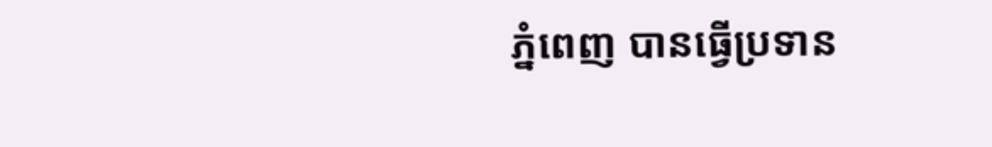ភ្នំពេញ បានធ្វើប្រទាន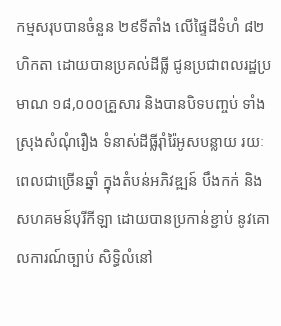កម្មសរុបបានចំនួន ២៩ទីតាំង លើផ្ទៃដីទំហំ ៨២ហិកតា ដោយបានប្រគល់ដីធ្លី ជូនប្រជាពលរដ្ឋប្រមាណ ១៨,០០០គ្រួសារ និងបានបិទបញ្ចប់ ទាំងស្រុងសំណុំរឿង ទំនាស់ដីធ្លីរ៉ាំរ៉ៃអូសបន្លាយ រយៈពេលជាច្រើនឆ្នាំ ក្នុងតំបន់អភិវឌ្ឍន៍ បឹងកក់ និងសហគមន៍បុរីកីឡា ដោយបានប្រកាន់ខ្ជាប់ នូវគោលការណ៍ច្បាប់ សិទ្ធិលំនៅ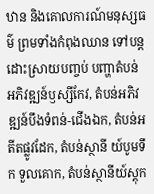ឋាន និងគោលការណ៍មនុស្សធម៌ ព្រមទាំងកំពុងឈាន ទៅបន្តដោះស្រាយបញ្ចប់ បញ្ហាតំបន់ អភិវឌ្ឍន៍ឫស្សីកែវ, តំបន់អភិវឌ្ឍន៍បឹងទំពន់-ជើងឯក, តំបន់អតីតផ្លូវដែក, តំបន់ស្ថានី យ៍បូមទឹក ទួលគោក, តំបន់ស្ថានីយ៍ស្ដុក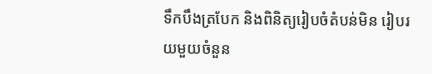ទឹកបឹងត្របែក និងពិនិត្យរៀបចំតំបន់មិន រៀបរយមួយចំនួន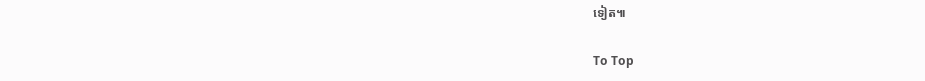ទៀត៕

To Top